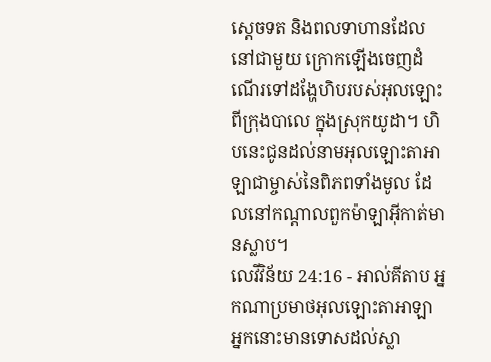ស្តេចទត និងពលទាហានដែលនៅជាមួយ ក្រោកឡើងចេញដំណើរទៅដង្ហែហិបរបស់អុលឡោះពីក្រុងបាលេ ក្នុងស្រុកយូដា។ ហិបនេះជូនដល់នាមអុលឡោះតាអាឡាជាម្ចាស់នៃពិភពទាំងមូល ដែលនៅកណ្តាលពួកម៉ាឡាអ៊ីកាត់មានស្លាប។
លេវីវិន័យ 24:16 - អាល់គីតាប អ្នកណាប្រមាថអុលឡោះតាអាឡា អ្នកនោះមានទោសដល់ស្លា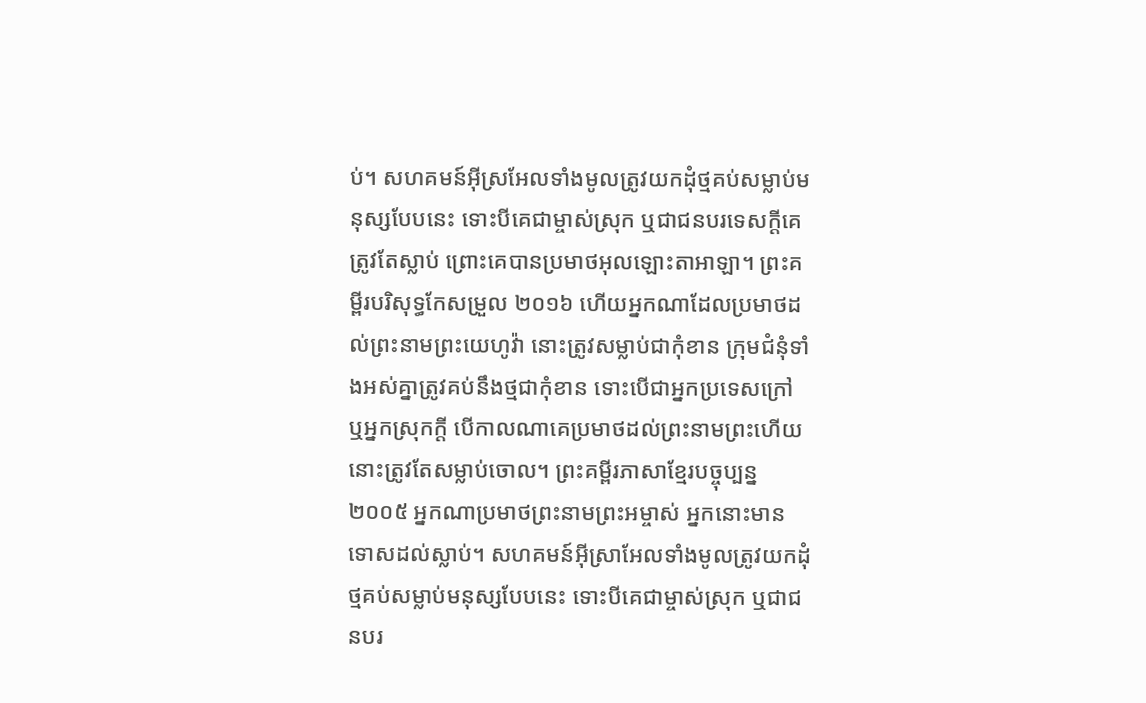ប់។ សហគមន៍អ៊ីស្រអែលទាំងមូលត្រូវយកដុំថ្មគប់សម្លាប់មនុស្សបែបនេះ ទោះបីគេជាម្ចាស់ស្រុក ឬជាជនបរទេសក្តីគេត្រូវតែស្លាប់ ព្រោះគេបានប្រមាថអុលឡោះតាអាឡា។ ព្រះគម្ពីរបរិសុទ្ធកែសម្រួល ២០១៦ ហើយអ្នកណាដែលប្រមាថដល់ព្រះនាមព្រះយេហូវ៉ា នោះត្រូវសម្លាប់ជាកុំខាន ក្រុមជំនុំទាំងអស់គ្នាត្រូវគប់នឹងថ្មជាកុំខាន ទោះបើជាអ្នកប្រទេសក្រៅ ឬអ្នកស្រុកក្តី បើកាលណាគេប្រមាថដល់ព្រះនាមព្រះហើយ នោះត្រូវតែសម្លាប់ចោល។ ព្រះគម្ពីរភាសាខ្មែរបច្ចុប្បន្ន ២០០៥ អ្នកណាប្រមាថព្រះនាមព្រះអម្ចាស់ អ្នកនោះមានទោសដល់ស្លាប់។ សហគមន៍អ៊ីស្រាអែលទាំងមូលត្រូវយកដុំថ្មគប់សម្លាប់មនុស្សបែបនេះ ទោះបីគេជាម្ចាស់ស្រុក ឬជាជនបរ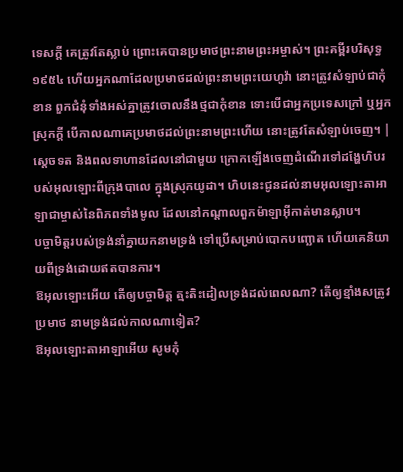ទេសក្ដី គេត្រូវតែស្លាប់ ព្រោះគេបានប្រមាថព្រះនាមព្រះអម្ចាស់។ ព្រះគម្ពីរបរិសុទ្ធ ១៩៥៤ ហើយអ្នកណាដែលប្រមាថដល់ព្រះនាមព្រះយេហូវ៉ា នោះត្រូវសំឡាប់ជាកុំខាន ពួកជំនុំទាំងអស់គ្នាត្រូវចោលនឹងថ្មជាកុំខាន ទោះបើជាអ្នកប្រទេសក្រៅ ឬអ្នកស្រុកក្តី បើកាលណាគេប្រមាថដល់ព្រះនាមព្រះហើយ នោះត្រូវតែសំឡាប់ចេញ។ |
ស្តេចទត និងពលទាហានដែលនៅជាមួយ ក្រោកឡើងចេញដំណើរទៅដង្ហែហិបរបស់អុលឡោះពីក្រុងបាលេ ក្នុងស្រុកយូដា។ ហិបនេះជូនដល់នាមអុលឡោះតាអាឡាជាម្ចាស់នៃពិភពទាំងមូល ដែលនៅកណ្តាលពួកម៉ាឡាអ៊ីកាត់មានស្លាប។
បច្ចាមិត្តរបស់ទ្រង់នាំគ្នាយកនាមទ្រង់ ទៅប្រើសម្រាប់បោកបញ្ឆោត ហើយគេនិយាយពីទ្រង់ដោយឥតបានការ។
ឱអុលឡោះអើយ តើឲ្យបច្ចាមិត្ត ត្មះតិះដៀលទ្រង់ដល់ពេលណា? តើឲ្យខ្មាំងសត្រូវប្រមាថ នាមទ្រង់ដល់កាលណាទៀត?
ឱអុលឡោះតាអាឡាអើយ សូមកុំ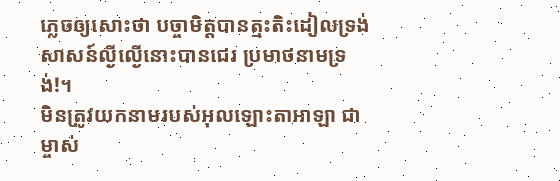ភ្លេចឲ្យសោះថា បច្ចាមិត្តបានត្មះតិះដៀលទ្រង់ សាសន៍ល្ងីល្ងើនោះបានជេរ ប្រមាថនាមទ្រង់!។
មិនត្រូវយកនាមរបស់អុលឡោះតាអាឡា ជាម្ចាស់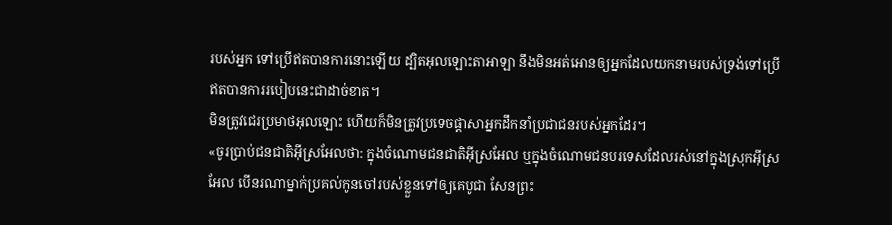របស់អ្នក ទៅប្រើឥតបានការនោះឡើយ ដ្បិតអុលឡោះតាអាឡា នឹងមិនអត់អោនឲ្យអ្នកដែលយកនាមរបស់ទ្រង់ទៅប្រើ ឥតបានការរបៀបនេះជាដាច់ខាត។
មិនត្រូវជេរប្រមាថអុលឡោះ ហើយក៏មិនត្រូវប្រទេចផ្តាសាអ្នកដឹកនាំប្រជាជនរបស់អ្នកដែរ។
«ចូរប្រាប់ជនជាតិអ៊ីស្រអែលថា: ក្នុងចំណោមជនជាតិអ៊ីស្រអែល ឬក្នុងចំណោមជនបរទេសដែលរស់នៅក្នុងស្រុកអ៊ីស្រអែល បើនរណាម្នាក់ប្រគល់កូនចៅរបស់ខ្លួនទៅឲ្យគេបូជា សែនព្រះ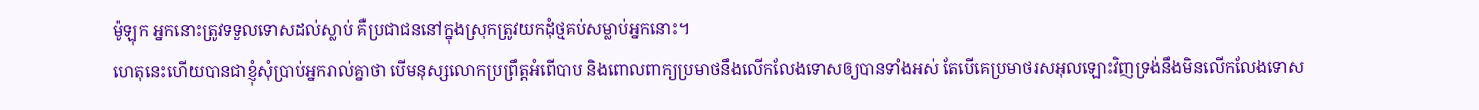ម៉ូឡុក អ្នកនោះត្រូវទទួលទោសដល់ស្លាប់ គឺប្រជាជននៅក្នុងស្រុកត្រូវយកដុំថ្មគប់សម្លាប់អ្នកនោះ។
ហេតុនេះហើយបានជាខ្ញុំសុំប្រាប់អ្នករាល់គ្នាថា បើមនុស្សលោកប្រព្រឹត្ដអំពើបាប និងពោលពាក្យប្រមាថនឹងលើកលែងទោសឲ្យបានទាំងអស់ តែបើគេប្រមាថរសអុលឡោះវិញទ្រង់នឹងមិនលើកលែងទោស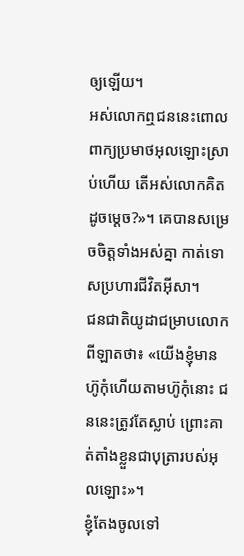ឲ្យឡើយ។
អស់លោកឮជននេះពោលពាក្យប្រមាថអុលឡោះស្រាប់ហើយ តើអស់លោកគិតដូចម្ដេច?»។ គេបានសម្រេចចិត្ដទាំងអស់គ្នា កាត់ទោសប្រហារជីវិតអ៊ីសា។
ជនជាតិយូដាជម្រាបលោកពីឡាតថា៖ «យើងខ្ញុំមានហ៊ូកុំហើយតាមហ៊ូកុំនោះ ជននេះត្រូវតែស្លាប់ ព្រោះគាត់តាំងខ្លួនជាបុត្រារបស់អុលឡោះ»។
ខ្ញុំតែងចូលទៅ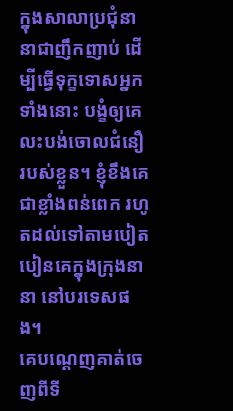ក្នុងសាលាប្រជុំនានាជាញឹកញាប់ ដើម្បីធ្វើទុក្ខទោសអ្នកទាំងនោះ បង្ខំឲ្យគេលះបង់ចោលជំនឿរបស់ខ្លួន។ ខ្ញុំខឹងគេជាខ្លាំងពន់ពេក រហូតដល់ទៅតាមបៀតបៀនគេក្នុងក្រុងនានា នៅបរទេសផង។
គេបណ្ដេញគាត់ចេញពីទី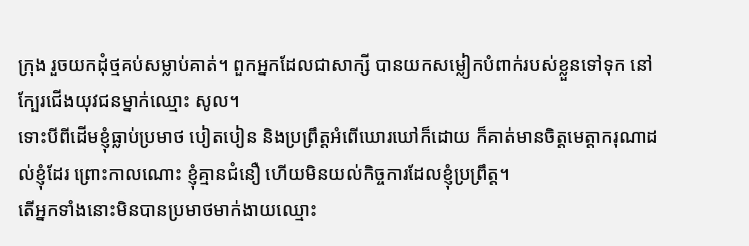ក្រុង រួចយកដុំថ្មគប់សម្លាប់គាត់។ ពួកអ្នកដែលជាសាក្សី បានយកសម្លៀកបំពាក់របស់ខ្លួនទៅទុក នៅក្បែរជើងយុវជនម្នាក់ឈ្មោះ សូល។
ទោះបីពីដើមខ្ញុំធ្លាប់ប្រមាថ បៀតបៀន និងប្រព្រឹត្ដអំពើឃោរឃៅក៏ដោយ ក៏គាត់មានចិត្តមេត្ដាករុណាដល់ខ្ញុំដែរ ព្រោះកាលណោះ ខ្ញុំគ្មានជំនឿ ហើយមិនយល់កិច្ចការដែលខ្ញុំប្រព្រឹត្ដ។
តើអ្នកទាំងនោះមិនបានប្រមាថមាក់ងាយឈ្មោះ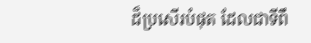ដ៏ប្រសើរបំផុត ដែលជាទីពឹ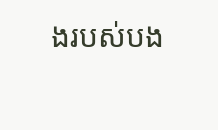ងរបស់បង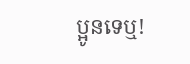ប្អូនទេឬ!